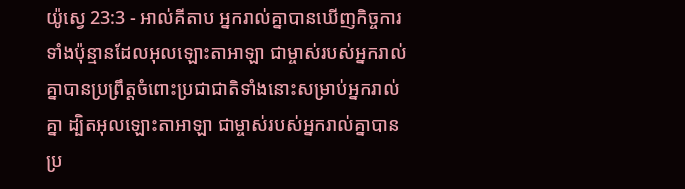យ៉ូស្វេ 23:3 - អាល់គីតាប អ្នករាល់គ្នាបានឃើញកិច្ចការទាំងប៉ុន្មានដែលអុលឡោះតាអាឡា ជាម្ចាស់របស់អ្នករាល់គ្នាបានប្រព្រឹត្តចំពោះប្រជាជាតិទាំងនោះសម្រាប់អ្នករាល់គ្នា ដ្បិតអុលឡោះតាអាឡា ជាម្ចាស់របស់អ្នករាល់គ្នាបានប្រ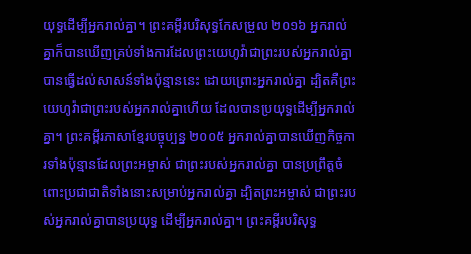យុទ្ធដើម្បីអ្នករាល់គ្នា។ ព្រះគម្ពីរបរិសុទ្ធកែសម្រួល ២០១៦ អ្នករាល់គ្នាក៏បានឃើញគ្រប់ទាំងការដែលព្រះយេហូវ៉ាជាព្រះរបស់អ្នករាល់គ្នា បានធ្វើដល់សាសន៍ទាំងប៉ុន្មាននេះ ដោយព្រោះអ្នករាល់គ្នា ដ្បិតគឺព្រះយេហូវ៉ាជាព្រះរបស់អ្នករាល់គ្នាហើយ ដែលបានប្រយុទ្ធដើម្បីអ្នករាល់គ្នា។ ព្រះគម្ពីរភាសាខ្មែរបច្ចុប្បន្ន ២០០៥ អ្នករាល់គ្នាបានឃើញកិច្ចការទាំងប៉ុន្មានដែលព្រះអម្ចាស់ ជាព្រះរបស់អ្នករាល់គ្នា បានប្រព្រឹត្តចំពោះប្រជាជាតិទាំងនោះសម្រាប់អ្នករាល់គ្នា ដ្បិតព្រះអម្ចាស់ ជាព្រះរបស់អ្នករាល់គ្នាបានប្រយុទ្ធ ដើម្បីអ្នករាល់គ្នា។ ព្រះគម្ពីរបរិសុទ្ធ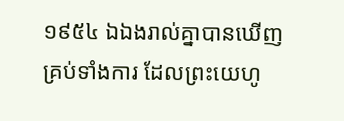១៩៥៤ ឯឯងរាល់គ្នាបានឃើញគ្រប់ទាំងការ ដែលព្រះយេហូ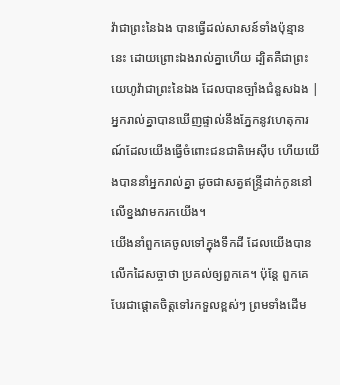វ៉ាជាព្រះនៃឯង បានធ្វើដល់សាសន៍ទាំងប៉ុន្មាននេះ ដោយព្រោះឯងរាល់គ្នាហើយ ដ្បិតគឺជាព្រះយេហូវ៉ាជាព្រះនៃឯង ដែលបានច្បាំងជំនួសឯង |
អ្នករាល់គ្នាបានឃើញផ្ទាល់នឹងភ្នែកនូវហេតុការណ៍ដែលយើងធ្វើចំពោះជនជាតិអេស៊ីប ហើយយើងបាននាំអ្នករាល់គ្នា ដូចជាសត្វឥន្ទ្រីដាក់កូននៅលើខ្នងវាមករកយើង។
យើងនាំពួកគេចូលទៅក្នុងទឹកដី ដែលយើងបានលើកដៃសច្ចាថា ប្រគល់ឲ្យពួកគេ។ ប៉ុន្តែ ពួកគេបែរជាផ្ដោតចិត្តទៅរកទួលខ្ពស់ៗ ព្រមទាំងដើម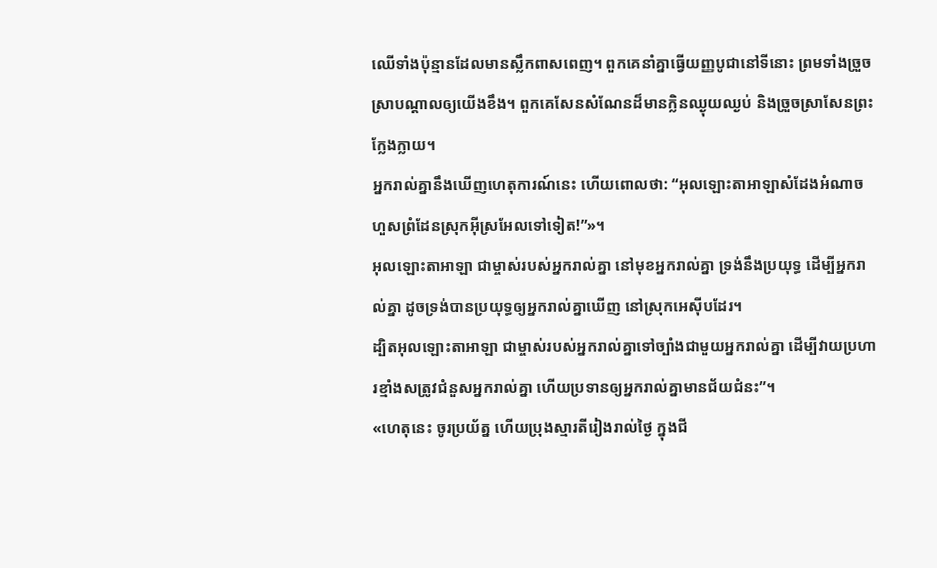ឈើទាំងប៉ុន្មានដែលមានស្លឹកពាសពេញ។ ពួកគេនាំគ្នាធ្វើយញ្ញបូជានៅទីនោះ ព្រមទាំងច្រួចស្រាបណ្ដាលឲ្យយើងខឹង។ ពួកគេសែនសំណែនដ៏មានក្លិនឈ្ងុយឈ្ងប់ និងច្រួចស្រាសែនព្រះក្លែងក្លាយ។
អ្នករាល់គ្នានឹងឃើញហេតុការណ៍នេះ ហើយពោលថា: “អុលឡោះតាអាឡាសំដែងអំណាច ហួសព្រំដែនស្រុកអ៊ីស្រអែលទៅទៀត!”»។
អុលឡោះតាអាឡា ជាម្ចាស់របស់អ្នករាល់គ្នា នៅមុខអ្នករាល់គ្នា ទ្រង់នឹងប្រយុទ្ធ ដើម្បីអ្នករាល់គ្នា ដូចទ្រង់បានប្រយុទ្ធឲ្យអ្នករាល់គ្នាឃើញ នៅស្រុកអេស៊ីបដែរ។
ដ្បិតអុលឡោះតាអាឡា ជាម្ចាស់របស់អ្នករាល់គ្នាទៅច្បាំងជាមួយអ្នករាល់គ្នា ដើម្បីវាយប្រហារខ្មាំងសត្រូវជំនួសអ្នករាល់គ្នា ហើយប្រទានឲ្យអ្នករាល់គ្នាមានជ័យជំនះ”។
«ហេតុនេះ ចូរប្រយ័ត្ន ហើយប្រុងស្មារតីរៀងរាល់ថ្ងៃ ក្នុងជី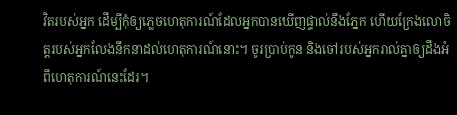វិតរបស់អ្នក ដើម្បីកុំឲ្យភ្លេចហេតុការណ៍ដែលអ្នកបានឃើញផ្ទាល់នឹងភ្នែក ហើយក្រែងលោចិត្តរបស់អ្នកលែងនឹកនាដល់ហេតុការណ៍នោះ។ ចូរប្រាប់កូន និងចៅរបស់អ្នករាល់គ្នាឲ្យដឹងអំពីហេតុការណ៍នេះដែរ។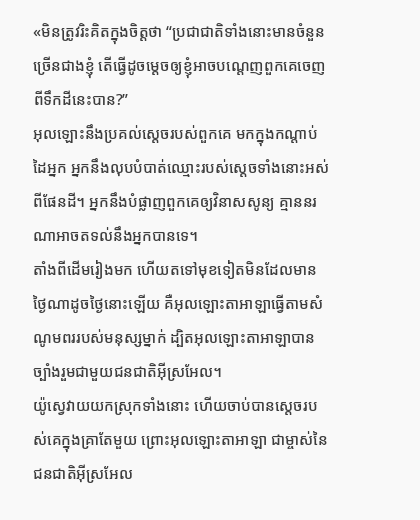«មិនត្រូវរិះគិតក្នុងចិត្តថា “ប្រជាជាតិទាំងនោះមានចំនួនច្រើនជាងខ្ញុំ តើធ្វើដូចម្តេចឲ្យខ្ញុំអាចបណ្តេញពួកគេចេញពីទឹកដីនេះបាន?”
អុលឡោះនឹងប្រគល់ស្តេចរបស់ពួកគេ មកក្នុងកណ្តាប់ដៃអ្នក អ្នកនឹងលុបបំបាត់ឈ្មោះរបស់ស្តេចទាំងនោះអស់ពីផែនដី។ អ្នកនឹងបំផ្លាញពួកគេឲ្យវិនាសសូន្យ គ្មាននរណាអាចតទល់នឹងអ្នកបានទេ។
តាំងពីដើមរៀងមក ហើយតទៅមុខទៀតមិនដែលមានថ្ងៃណាដូចថ្ងៃនោះឡើយ គឺអុលឡោះតាអាឡាធ្វើតាមសំណូមពររបស់មនុស្សម្នាក់ ដ្បិតអុលឡោះតាអាឡាបានច្បាំងរួមជាមួយជនជាតិអ៊ីស្រអែល។
យ៉ូស្វេវាយយកស្រុកទាំងនោះ ហើយចាប់បានស្តេចរបស់គេក្នុងគ្រាតែមួយ ព្រោះអុលឡោះតាអាឡា ជាម្ចាស់នៃជនជាតិអ៊ីស្រអែល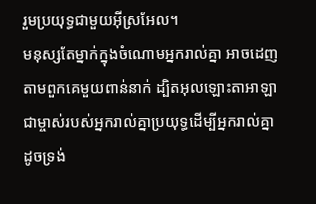រួមប្រយុទ្ធជាមួយអ៊ីស្រអែល។
មនុស្សតែម្នាក់ក្នុងចំណោមអ្នករាល់គ្នា អាចដេញតាមពួកគេមួយពាន់នាក់ ដ្បិតអុលឡោះតាអាឡាជាម្ចាស់របស់អ្នករាល់គ្នាប្រយុទ្ធដើម្បីអ្នករាល់គ្នា ដូចទ្រង់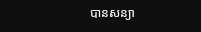បានសន្យា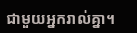ជាមួយអ្នករាល់គ្នា។